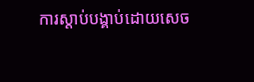ការស្តាប់បង្គាប់ដោយសេច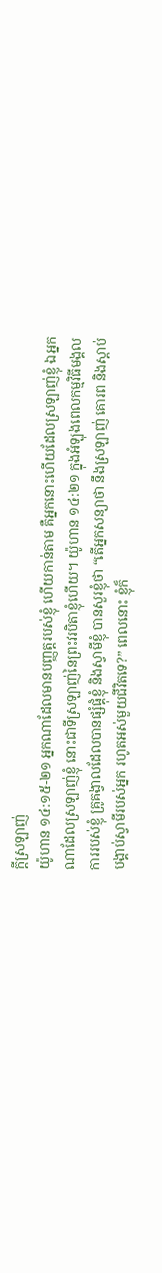ក្តីស្រឡាញ់
យ៉ូហាន ១៤:១៥-២១ អ្នកណាដែលមានបញ្ញត្តរបស់ខ្ញុំ ហើយកាន់តាម គឺអ្នកនោះហើយដែលស្រឡាញ់ខ្ញុំ ឯអ្នកណាដែលស្រឡាញ់ខ្ញុំ នោះជាទីស្រឡាញ់នៃព្រះវរបិតាខ្ញុំហើយ។ យ៉ូហាន ១៤:២១ ក្នុងអំឡុងពេលកម្មវិធីមង្គលការរបស់ខ្ញុំ គ្រូគង្វាលដែលបានផ្សំផ្គុំខ្ញុំ និងស្វាមីខ្ញុំ បានសួរខ្ញុំថា “តើអ្នកសន្យាថា នឹងស្រឡាញ់ គោរព និងស្តាប់បង្គាប់ស្វាមីរបស់អ្នក រហូតអស់មួយជីវិតទេ?” ពេលនោះ ខ្ញុំក៏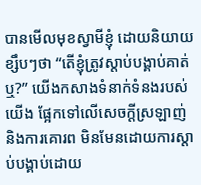បានមើលមុខស្វាមីខ្ញុំ ដោយនិយាយខ្សឹបៗថា “តើខ្ញុំត្រូវស្តាប់បង្គាប់គាត់ឬ?” យើងកសាងទំនាក់ទំនងរបស់យើង ផ្អែកទៅលើសេចក្តីស្រឡាញ់ និងការគោរព មិនមែនដោយការស្តាប់បង្គាប់ដោយ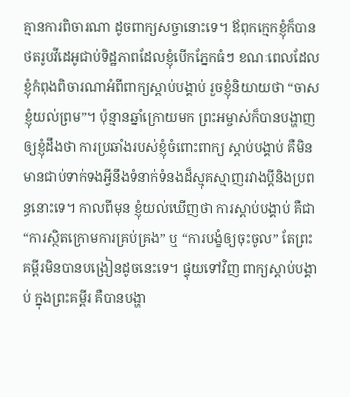គ្មានការពិចារណា ដូចពាក្យសច្ចានោះទេ។ ឪពុកក្មេកខ្ញុំក៏បានថតរូបវីដេអូជាប់ទិដ្ឋភាពដែលខ្ញុំបើកភ្នែកធំៗ ខណៈពេលដែលខ្ញុំកំពុងពិចារណាអំពីពាក្យស្តាប់បង្គាប់ រួចខ្ញុំនិយាយថា “ចាស ខ្ញុំយល់ព្រម”។ ប៉ុន្មានឆ្នាំក្រោយមក ព្រះអម្ចាស់ក៏បានបង្ហាញឲ្យខ្ញុំដឹងថា ការប្រឆាំងរបស់ខ្ញុំចំពោះពាក្យ ស្តាប់បង្គាប់ គឺមិនមានជាប់ទាក់ទងអ្វីនឹងទំនាក់ទំនងដ៏ស្មុគស្មាញរវាងប្តីនិងប្រពន្ធនោះទេ។ កាលពីមុន ខ្ញុំយល់ឃើញថា ការស្តាប់បង្គាប់ គឺជា “ការស្ថិតក្រោមការគ្រប់គ្រង” ឬ “ការបង្ខំឲ្យចុះចូល” តែព្រះគម្ពីរមិនបានបង្រៀនដូចនេះទេ។ ផ្ទុយទៅវិញ ពាក្យស្តាប់បង្គាប់ ក្នុងព្រះគម្ពីរ គឺបានបង្ហា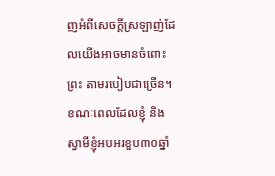ញអំពីសេចក្តីស្រឡាញ់ដែលយើងអាចមានចំពោះព្រះ តាមរបៀបជាច្រើន។ ខណៈពេលដែលខ្ញុំ និងស្វាមីខ្ញុំអបអរខួប៣០ឆ្នាំ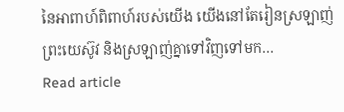នៃអាពាហ៍ពិពាហ៍របស់យើង យើងនៅតែរៀនស្រឡាញ់ព្រះយេស៊ូវ និងស្រឡាញ់គ្នាទៅវិញទៅមក…
Read article